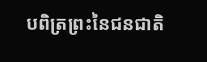បពិត្រព្រះនៃជនជាតិ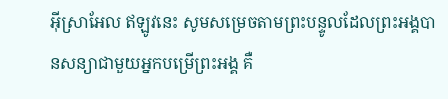អ៊ីស្រាអែល ឥឡូវនេះ សូមសម្រេចតាមព្រះបន្ទូលដែលព្រះអង្គបានសន្យាជាមួយអ្នកបម្រើព្រះអង្គ គឺ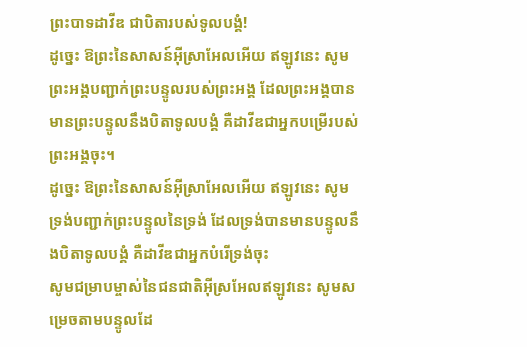ព្រះបាទដាវីឌ ជាបិតារបស់ទូលបង្គំ!
ដូច្នេះ ឱព្រះនៃសាសន៍អ៊ីស្រាអែលអើយ ឥឡូវនេះ សូមព្រះអង្គបញ្ជាក់ព្រះបន្ទូលរបស់ព្រះអង្គ ដែលព្រះអង្គបានមានព្រះបន្ទូលនឹងបិតាទូលបង្គំ គឺដាវីឌជាអ្នកបម្រើរបស់ព្រះអង្គចុះ។
ដូច្នេះ ឱព្រះនៃសាសន៍អ៊ីស្រាអែលអើយ ឥឡូវនេះ សូមទ្រង់បញ្ជាក់ព្រះបន្ទូលនៃទ្រង់ ដែលទ្រង់បានមានបន្ទូលនឹងបិតាទូលបង្គំ គឺដាវីឌជាអ្នកបំរើទ្រង់ចុះ
សូមជម្រាបម្ចាស់នៃជនជាតិអ៊ីស្រអែលឥឡូវនេះ សូមសម្រេចតាមបន្ទូលដែ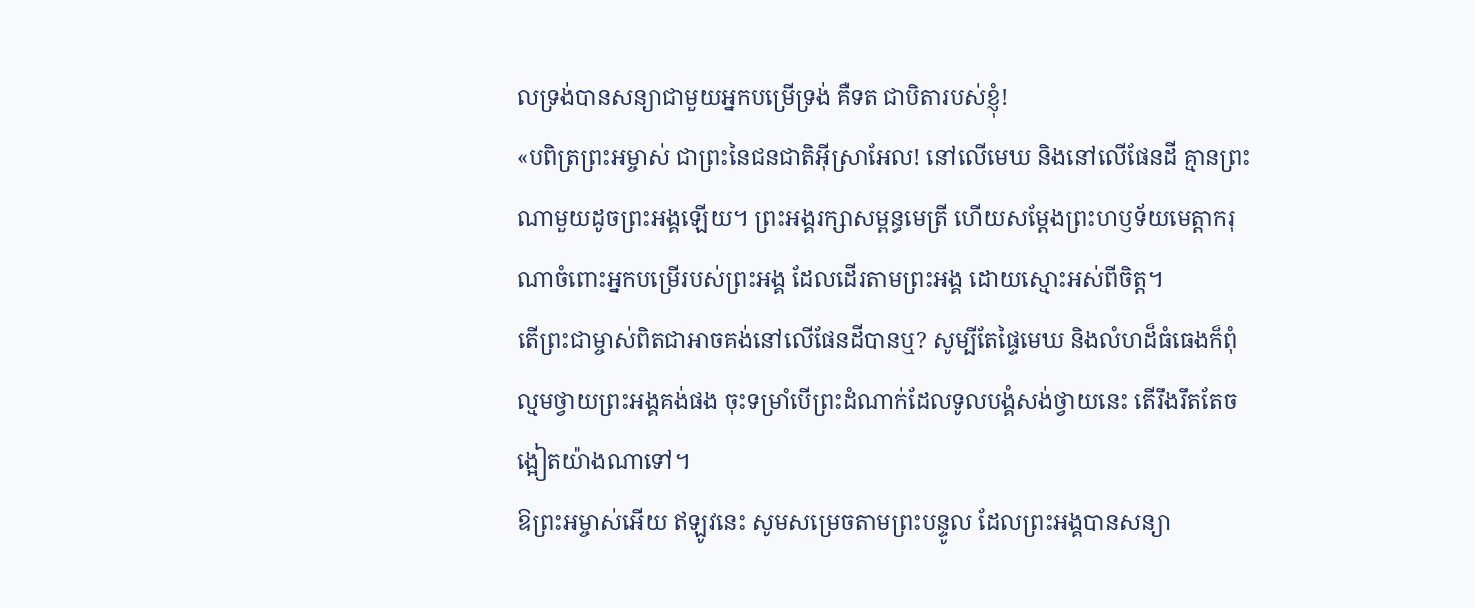លទ្រង់បានសន្យាជាមួយអ្នកបម្រើទ្រង់ គឺទត ជាបិតារបស់ខ្ញុំ!
«បពិត្រព្រះអម្ចាស់ ជាព្រះនៃជនជាតិអ៊ីស្រាអែល! នៅលើមេឃ និងនៅលើផែនដី គ្មានព្រះណាមួយដូចព្រះអង្គឡើយ។ ព្រះអង្គរក្សាសម្ពន្ធមេត្រី ហើយសម្តែងព្រះហឫទ័យមេត្តាករុណាចំពោះអ្នកបម្រើរបស់ព្រះអង្គ ដែលដើរតាមព្រះអង្គ ដោយស្មោះអស់ពីចិត្ត។
តើព្រះជាម្ចាស់ពិតជាអាចគង់នៅលើផែនដីបានឬ? សូម្បីតែផ្ទៃមេឃ និងលំហដ៏ធំធេងក៏ពុំល្មមថ្វាយព្រះអង្គគង់ផង ចុះទម្រាំបើព្រះដំណាក់ដែលទូលបង្គំសង់ថ្វាយនេះ តើរឹងរឹតតែចង្អៀតយ៉ាងណាទៅ។
ឱព្រះអម្ចាស់អើយ ឥឡូវនេះ សូមសម្រេចតាមព្រះបន្ទូល ដែលព្រះអង្គបានសន្យា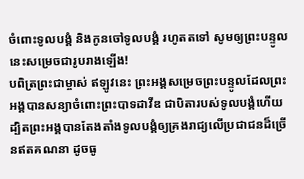ចំពោះទូលបង្គំ និងកូនចៅទូលបង្គំ រហូតតទៅ សូមឲ្យព្រះបន្ទូលនេះសម្រេចជារូបរាងឡើង!
បពិត្រព្រះជាម្ចាស់ ឥឡូវនេះ ព្រះអង្គសម្រេចព្រះបន្ទូលដែលព្រះអង្គបានសន្យាចំពោះព្រះបាទដាវីឌ ជាបិតារបស់ទូលបង្គំហើយ ដ្បិតព្រះអង្គបានតែងតាំងទូលបង្គំឲ្យគ្រងរាជ្យលើប្រជាជនដ៏ច្រើនឥតគណនា ដូចធូ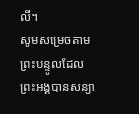លី។
សូមសម្រេចតាមព្រះបន្ទូលដែលព្រះអង្គបានសន្យា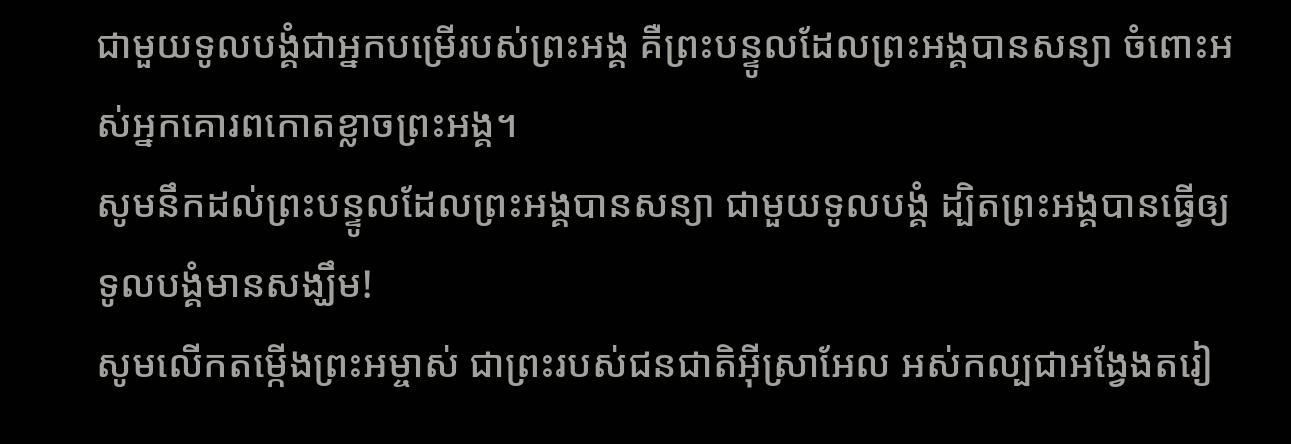ជាមួយទូលបង្គំជាអ្នកបម្រើរបស់ព្រះអង្គ គឺព្រះបន្ទូលដែលព្រះអង្គបានសន្យា ចំពោះអស់អ្នកគោរពកោតខ្លាចព្រះអង្គ។
សូមនឹកដល់ព្រះបន្ទូលដែលព្រះអង្គបានសន្យា ជាមួយទូលបង្គំ ដ្បិតព្រះអង្គបានធ្វើឲ្យទូលបង្គំមានសង្ឃឹម!
សូមលើកតម្កើងព្រះអម្ចាស់ ជាព្រះរបស់ជនជាតិអ៊ីស្រាអែល អស់កល្បជាអង្វែងតរៀ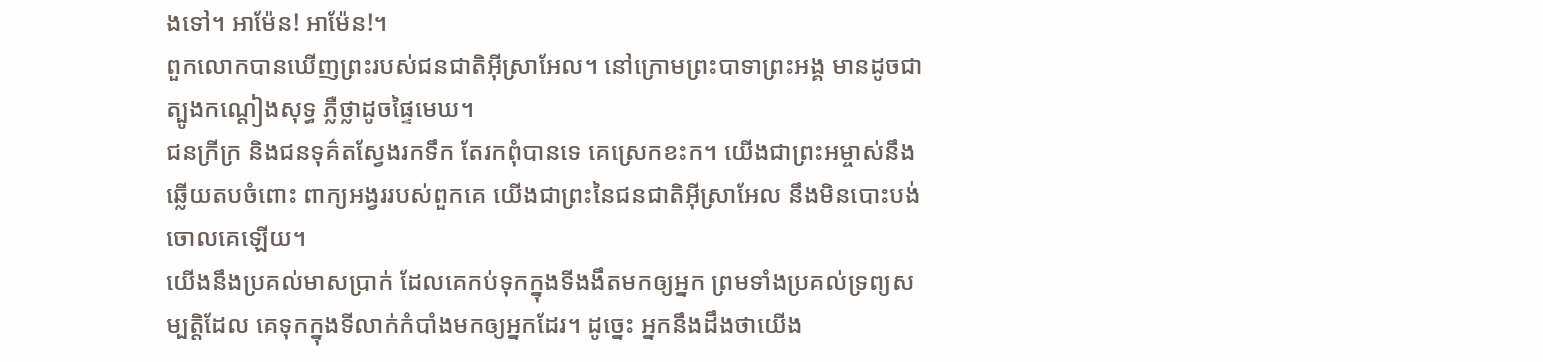ងទៅ។ អាម៉ែន! អាម៉ែន!។
ពួកលោកបានឃើញព្រះរបស់ជនជាតិអ៊ីស្រាអែល។ នៅក្រោមព្រះបាទាព្រះអង្គ មានដូចជាត្បូងកណ្ដៀងសុទ្ធ ភ្លឺថ្លាដូចផ្ទៃមេឃ។
ជនក្រីក្រ និងជនទុគ៌តស្វែងរកទឹក តែរកពុំបានទេ គេស្រេកខះក។ យើងជាព្រះអម្ចាស់នឹងឆ្លើយតបចំពោះ ពាក្យអង្វររបស់ពួកគេ យើងជាព្រះនៃជនជាតិអ៊ីស្រាអែល នឹងមិនបោះបង់ចោលគេឡើយ។
យើងនឹងប្រគល់មាសប្រាក់ ដែលគេកប់ទុកក្នុងទីងងឹតមកឲ្យអ្នក ព្រមទាំងប្រគល់ទ្រព្យសម្បត្តិដែល គេទុកក្នុងទីលាក់កំបាំងមកឲ្យអ្នកដែរ។ ដូច្នេះ អ្នកនឹងដឹងថាយើង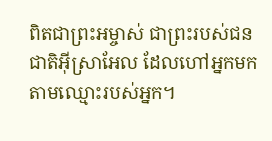ពិតជាព្រះអម្ចាស់ ជាព្រះរបស់ជនជាតិអ៊ីស្រាអែល ដែលហៅអ្នកមកតាមឈ្មោះរបស់អ្នក។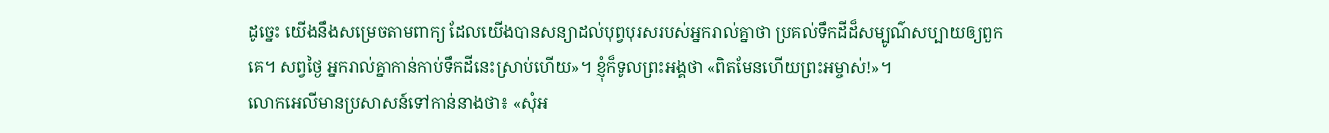ដូច្នេះ យើងនឹងសម្រេចតាមពាក្យ ដែលយើងបានសន្យាដល់បុព្វបុរសរបស់អ្នករាល់គ្នាថា ប្រគល់ទឹកដីដ៏សម្បូណ៌សប្បាយឲ្យពួកគេ។ សព្វថ្ងៃ អ្នករាល់គ្នាកាន់កាប់ទឹកដីនេះស្រាប់ហើយ»។ ខ្ញុំក៏ទូលព្រះអង្គថា «ពិតមែនហើយព្រះអម្ចាស់!»។
លោកអេលីមានប្រសាសន៍ទៅកាន់នាងថា៖ «សុំអ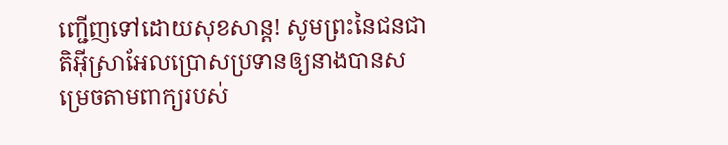ញ្ជើញទៅដោយសុខសាន្ត! សូមព្រះនៃជនជាតិអ៊ីស្រាអែលប្រោសប្រទានឲ្យនាងបានសម្រេចតាមពាក្យរបស់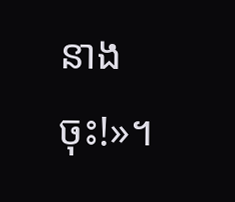នាងចុះ!»។